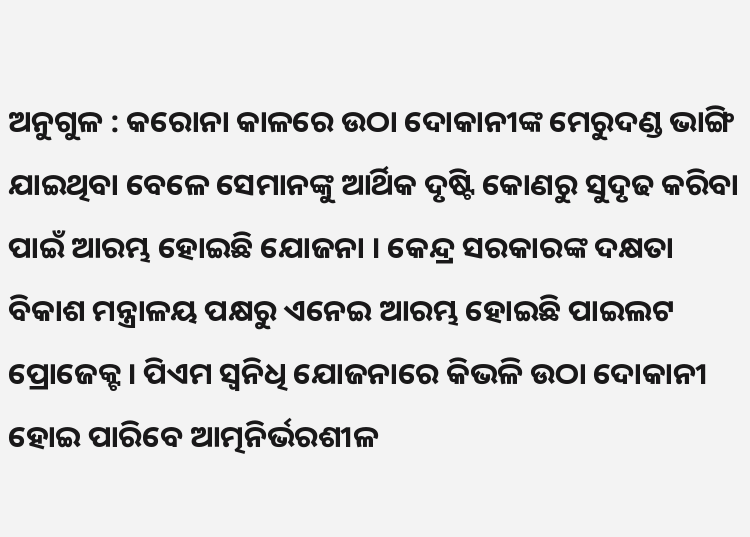ଅନୁଗୁଳ : କରୋନା କାଳରେ ଉଠା ଦୋକାନୀଙ୍କ ମେରୁଦଣ୍ଡ ଭାଙ୍ଗି ଯାଇଥିବା ବେଳେ ସେମାନଙ୍କୁ ଆର୍ଥିକ ଦୃଷ୍ଟି କୋଣରୁ ସୁଦୃଢ କରିବା ପାଇଁ ଆରମ୍ଭ ହୋଇଛି ଯୋଜନା । କେନ୍ଦ୍ର ସରକାରଙ୍କ ଦକ୍ଷତା ବିକାଶ ମନ୍ତ୍ରାଳୟ ପକ୍ଷରୁ ଏନେଇ ଆରମ୍ଭ ହୋଇଛି ପାଇଲଟ ପ୍ରୋଜେକ୍ଟ । ପିଏମ ସ୍ବନିଧି ଯୋଜନାରେ କିଭଳି ଉଠା ଦୋକାନୀ ହୋଇ ପାରିବେ ଆତ୍ମନିର୍ଭରଶୀଳ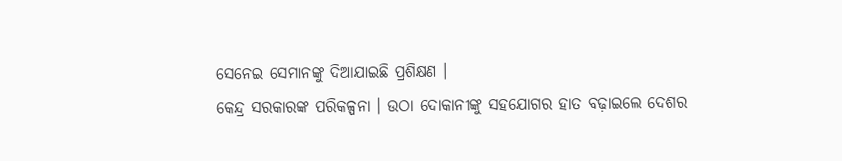ସେନେଇ ସେମାନଙ୍କୁ ଦିଆଯାଇଛି ପ୍ରଶିକ୍ଷଣ ।
କେନ୍ଦ୍ର ସରକାରଙ୍କ ପରିକଳ୍ପନା । ଉଠା ଦୋକାନୀଙ୍କୁ ସହଯୋଗର ହାତ ବଢ଼ାଇଲେ ଦେଶର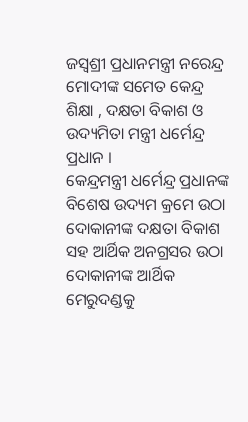ଜସ୍ବଶ୍ରୀ ପ୍ରଧାନମନ୍ତ୍ରୀ ନରେନ୍ଦ୍ର ମୋଦୀଙ୍କ ସମେତ କେନ୍ଦ୍ର ଶିକ୍ଷା , ଦକ୍ଷତା ବିକାଶ ଓ ଉଦ୍ୟମିତା ମନ୍ତ୍ରୀ ଧର୍ମେନ୍ଦ୍ର ପ୍ରଧାନ ।
କେନ୍ଦ୍ରମନ୍ତ୍ରୀ ଧର୍ମେନ୍ଦ୍ର ପ୍ରଧାନଙ୍କ ବିଶେଷ ଉଦ୍ୟମ କ୍ରମେ ଉଠା ଦୋକାନୀଙ୍କ ଦକ୍ଷତା ବିକାଶ ସହ ଆର୍ଥିକ ଅନଗ୍ରସର ଉଠା ଦୋକାନୀଙ୍କ ଆର୍ଥିକ ମେରୁଦଣ୍ଡକୁ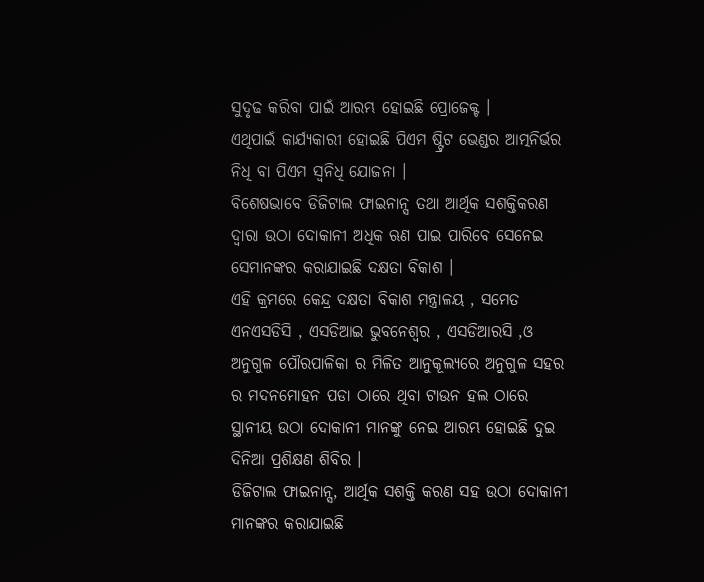ସୁଦୃଢ କରିବା ପାଇଁ ଆରମ୍ଭ ହୋଇଛି ପ୍ରୋଜେକ୍ଟ ।
ଏଥିପାଇଁ କାର୍ଯ୍ୟକାରୀ ହୋଇଛି ପିଏମ ଷ୍ଟ୍ରିଟ ଭେଣ୍ଡର ଆତ୍ମନିର୍ଭର ନିଧି ବା ପିଏମ ସ୍ବନିଧି ଯୋଜନା ।
ବିଶେଷଭାବେ ଡିଜିଟାଲ ଫାଇନାନ୍ସ ତଥା ଆର୍ଥିକ ସଶକ୍ତିକରଣ ଦ୍ବାରା ଉଠା ଦୋକାନୀ ଅଧିକ ଋଣ ପାଇ ପାରିବେ ସେନେଇ ସେମାନଙ୍କର କରାଯାଇଛି ଦକ୍ଷତା ବିକାଶ ।
ଏହି କ୍ରମରେ କେନ୍ଦ୍ର ଦକ୍ଷତା ବିକାଶ ମନ୍ତ୍ରାଳୟ , ସମେତ ଏନଏସଡିସି , ଏସଡିଆଇ ଭୁବନେଶ୍ବର , ଏସଡିଆରସି ,ଓ ଅନୁଗୁଳ ପୌରପାଳିକା ର ମିଳିତ ଆନୁକୂଲ୍ୟରେ ଅନୁଗୁଳ ସହର ର ମଦନମୋହନ ପଡା ଠାରେ ଥିବା ଟାଉନ ହଲ ଠାରେ ସ୍ଥାନୀୟ ଉଠା ଦୋକାନୀ ମାନଙ୍କୁ ନେଇ ଆରମ୍ଭ ହୋଇଛି ଦୁଇ ଦିନିଆ ପ୍ରଶିକ୍ଷଣ ଶିବିର ।
ଡିଜିଟାଲ ଫାଇନାନ୍ସ, ଆର୍ଥିକ ସଶକ୍ତି କରଣ ସହ ଉଠା ଦୋକାନୀ ମାନଙ୍କର କରାଯାଇଛି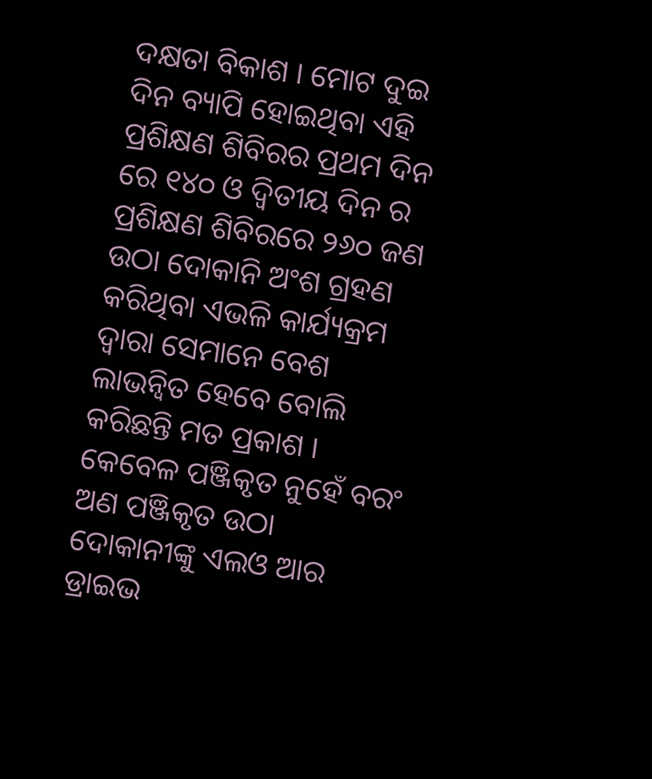ଦକ୍ଷତା ବିକାଶ । ମୋଟ ଦୁଇ ଦିନ ବ୍ୟାପି ହୋଇଥିବା ଏହି ପ୍ରଶିକ୍ଷଣ ଶିବିରର ପ୍ରଥମ ଦିନ ରେ ୧୪୦ ଓ ଦ୍ଵିତୀୟ ଦିନ ର ପ୍ରଶିକ୍ଷଣ ଶିବିରରେ ୨୬୦ ଜଣ ଉଠା ଦୋକାନି ଅଂଶ ଗ୍ରହଣ କରିଥିବା ଏଭଳି କାର୍ଯ୍ୟକ୍ରମ ଦ୍ୱାରା ସେମାନେ ବେଶ ଲାଭନ୍ବିତ ହେବେ ବୋଲି କରିଛନ୍ତି ମତ ପ୍ରକାଶ ।
କେବେଳ ପଞ୍ଜିକୃତ ନୁହେଁ ବରଂ ଅଣ ପଞ୍ଜିକୃତ ଉଠା ଦୋକାନୀଙ୍କୁ ଏଲଓ ଆର ଡ୍ରାଇଭ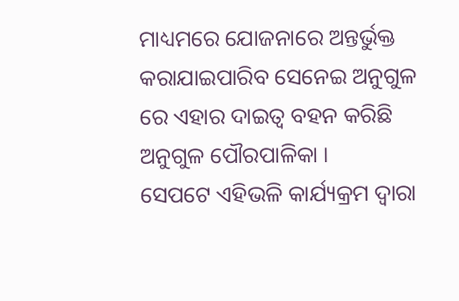ମାଧ୍ୟମରେ ଯୋଜନାରେ ଅନ୍ତର୍ଭୁକ୍ତ କରାଯାଇପାରିବ ସେନେଇ ଅନୁଗୁଳ ରେ ଏହାର ଦାଇତ୍ବ ବହନ କରିଛି ଅନୁଗୁଳ ପୌରପାଳିକା ।
ସେପଟେ ଏହିଭଳି କାର୍ଯ୍ୟକ୍ରମ ଦ୍ୱାରା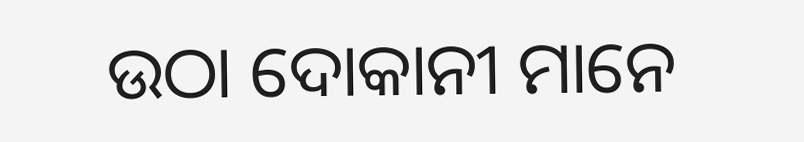ଉଠା ଦୋକାନୀ ମାନେ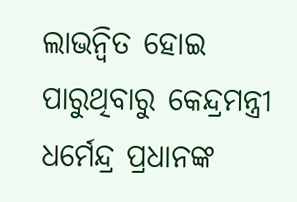ଲାଭନ୍ବିତ ହୋଇ ପାରୁଥିବାରୁ କେନ୍ଦ୍ରମନ୍ତ୍ରୀ ଧର୍ମେନ୍ଦ୍ର ପ୍ରଧାନଙ୍କ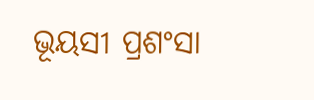ଭୂୟସୀ ପ୍ରଶଂସା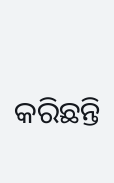କରିଛନ୍ତି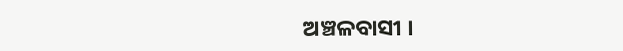ଅଞ୍ଚଳବାସୀ ।